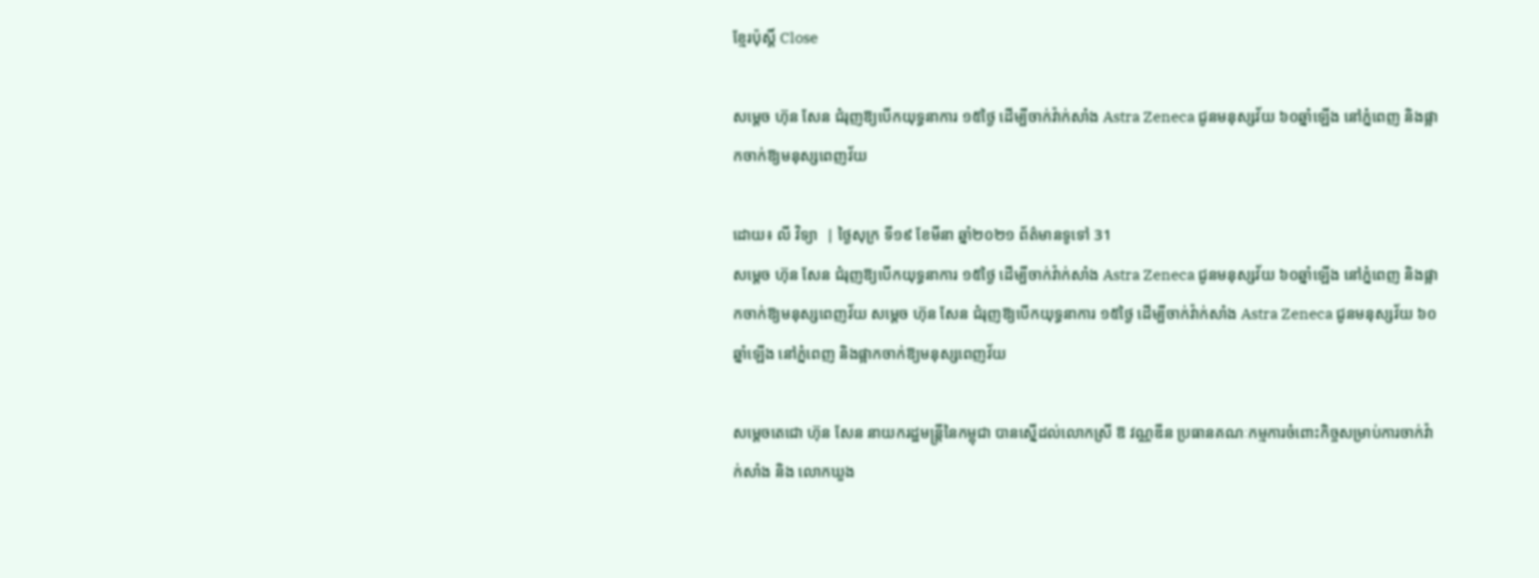ខ្មែរប៉ុស្ដិ៍ Close

សម្តេច ហ៊ុន សែន ជំរុញឱ្យបើកយុទ្ធនាការ ១៥ថ្ងៃ ដើម្បីចាក់វ៉ាក់សាំង Astra Zeneca ជូនមនុស្សវ័យ ៦០ឆ្នាំឡើង នៅភ្នំពេញ និងផ្អាកចាក់ឱ្យមនុស្សពេញវ័យ

ដោយ៖ លី វិទ្យា  | ថ្ងៃសុក្រ ទី១៩ ខែមីនា ឆ្នាំ២០២១ ព័ត៌មានទូទៅ 31
សម្តេច ហ៊ុន សែន ជំរុញឱ្យបើកយុទ្ធនាការ ១៥ថ្ងៃ ដើម្បីចាក់វ៉ាក់សាំង Astra Zeneca ជូនមនុស្សវ័យ ៦០ឆ្នាំឡើង នៅភ្នំពេញ និងផ្អាកចាក់ឱ្យមនុស្សពេញវ័យ សម្តេច ហ៊ុន សែន ជំរុញឱ្យបើកយុទ្ធនាការ ១៥ថ្ងៃ ដើម្បីចាក់វ៉ាក់សាំង Astra Zeneca ជូនមនុស្សវ័យ ៦០ឆ្នាំឡើង នៅភ្នំពេញ និងផ្អាកចាក់ឱ្យមនុស្សពេញវ័យ

សម្តេចតេជោ ហ៊ុន សែន នាយករដ្ឋមន្រ្តីនៃកម្ពុជា បានស្នើដល់លោកស្រី ឱ វណ្ណឌីន ប្រធានគណៈកម្មការចំពោះកិច្ចសម្រាប់ការចាក់វ៉ាក់សាំង និង លោកឃួង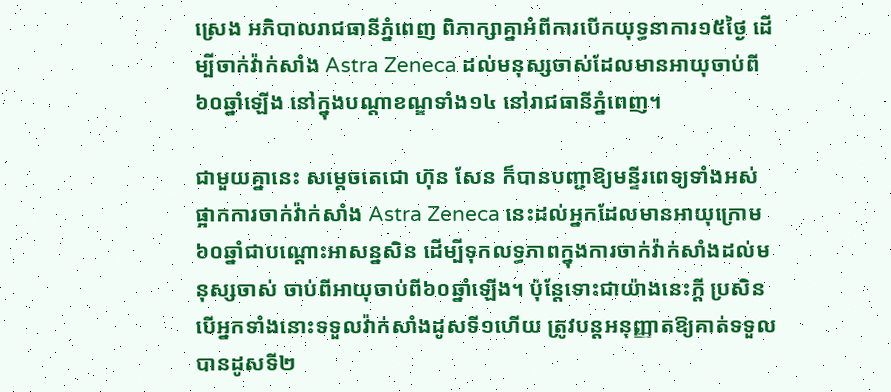ស្រេង អភិបាលរាជធានីភ្នំពេញ ពិភាក្សាគ្នាអំពីការបើកយុទ្ធនាការ១៥ថ្ងៃ ដើម្បីចាក់វ៉ាក់សាំង Astra Zeneca ដល់មនុស្សចាស់ដែលមានអាយុចាប់ពី៦០ឆ្នាំឡើង នៅក្នុងបណ្តាខណ្ឌទាំង១៤ នៅរាជធានីភ្នំពេញ។

ជាមួយគ្នានេះ សម្តេចតេជោ ហ៊ុន សែន ក៏បានបញ្ជាឱ្យមន្ទីរពេទ្យទាំងអស់ផ្អាកការចាក់វ៉ាក់សាំង Astra Zeneca នេះដល់អ្នកដែលមានអាយុក្រោម៦០ឆ្នាំជាបណ្តោះអាសន្នសិន ដើម្បីទុកលទ្ធភាពក្នុងការចាក់វ៉ាក់សាំងដល់មនុស្សចាស់ ចាប់ពីអាយុចាប់ពី៦០ឆ្នាំឡើង។ ប៉ុន្តែទោះជាយ៉ាងនេះក្តី ប្រសិនបើអ្នកទាំងនោះទទួលវ៉ាក់សាំងដូសទី១ហើយ ត្រូវបន្តអនុញ្ញាតឱ្យគាត់ទទួលបានដូសទី២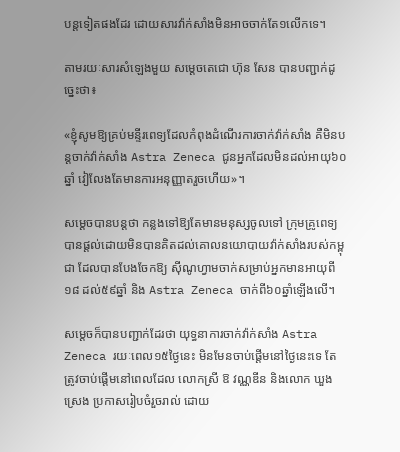បន្តទៀតផងដែរ ដោយសារវ៉ាក់សាំងមិនអាចចាក់តែ១លើកទេ។

តាមរយៈសារសំឡេងមួយ សម្តេចតេជោ ហ៊ុន សែន បានបញ្ជាក់ដូច្នេះថា៖

«ខ្ញុំសូមឱ្យគ្រប់មន្ទីរពេទ្យដែលកំពុងដំណើរការចាក់វ៉ាក់សាំង គឺមិនបន្តចាក់វ៉ាក់សាំង Astra Zeneca ជូនអ្នកដែលមិនដល់អាយុ៦០ឆ្នាំ វៀលែងតែមានការអនុញ្ញាតរួចហើយ»។

សម្តេចបានបន្តថា កន្លងទៅឱ្យតែមានមនុស្សចូលទៅ ក្រុមគ្រូពេទ្យបានផ្តល់ដោយមិនបានគិតដល់គោលនយោបាយវ៉ាក់សាំងរបស់កម្ពុជា ដែលបានបែងចែកឱ្យ ស៊ីណូហ្វាមចាក់សម្រាប់អ្នកមានអាយុពី១៨ ដល់៥៩ឆ្នាំ និង Astra Zeneca ចាក់ពី៦០ឆ្នាំឡើងលើ។

សម្តេចក៏បានបញ្ជាក់ដែរថា យុទ្ធនាការចាក់វ៉ាក់សាំង Astra Zeneca រយៈពេល១៥ថ្ងៃនេះ មិនមែនចាប់ផ្តើមនៅថ្ងៃនេះទេ តែត្រូវចាប់ផ្តើមនៅពេលដែល លោកស្រី ឱ វណ្ណឌីន និងលោក ឃួង ស្រេង ប្រកាសរៀបចំរួចរាល់ ដោយ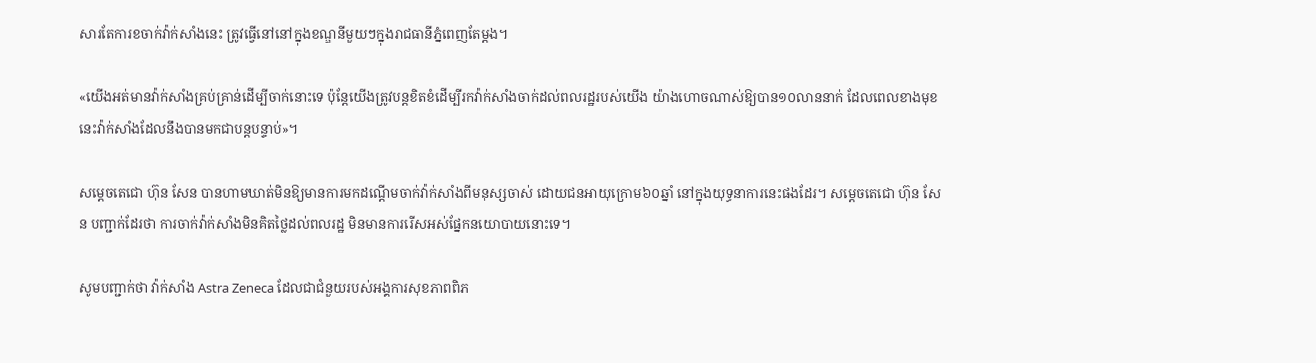សារតែការខចាក់វ៉ាក់សាំងនេះ ត្រូវធ្វើនៅនៅក្នុងខណ្ឌនីមួយៗក្នុងរាជធានីភ្នំពេញតែម្តង។

«យើងអត់មានវ៉ាក់សាំងគ្រប់គ្រាន់ដើម្បីចាក់នោះទេ ប៉ុន្តែយើងត្រូវបន្តខិតខំដើម្បីរកវ៉ាក់សាំងចាក់ដល់ពលរដ្ឋរបស់យើង យ៉ាងហោចណាស់ឱ្យបាន១០លាននាក់ ដែលពេលខាងមុខនេះវ៉ាក់សាំងដែលនឹងបានមកជាបន្តបន្ទាប់»។

សម្តេចតេជោ ហ៊ុន សែន បានហាមឃាត់មិនឱ្យមានការមកដណ្តើមចាក់វ៉ាក់សាំងពីមនុស្សចាស់ ដោយជនអាយុក្រោម៦០ឆ្នាំ នៅក្នុងយុទ្ធនាការនេះផងដែរ។ សម្តេចតេជោ ហ៊ុន សែន បញ្ជាក់ដែរថា ការចាក់វ៉ាក់សាំងមិនគិតថ្លៃដល់ពលរដ្ឋ មិនមានការរើសអស់ផ្នែកនយោបាយនោះទេ។

សូមបញ្ជាក់ថា វ៉ាក់សាំង Astra Zeneca ដែលជាជំនួយរបស់អង្គការសុខភាពពិភ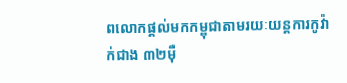ពលោកផ្តល់មកកម្ពុជាតាមរយៈយន្តការកូវ៉ាក់ជាង ៣២ម៉ឺ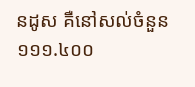នដូស គឺនៅសល់ចំនួន ១១១.៤០០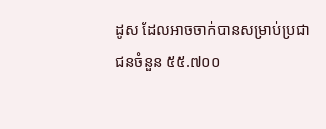ដូស ដែលអាចចាក់បានសម្រាប់ប្រជាជនចំនួន ៥៥.៧០០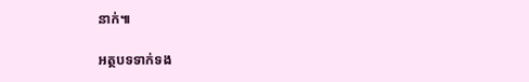នាក់៕

អត្ថបទទាក់ទង